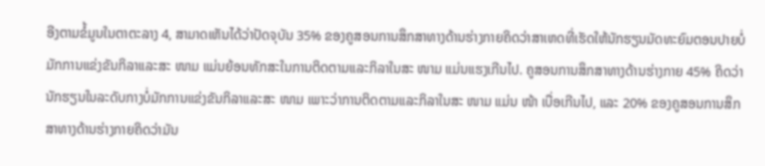ອີງຕາມຂໍ້ມູນໃນຕາຕະລາງ 4, ສາມາດເຫັນໄດ້ວ່າປັດຈຸບັນ 35% ຂອງຄູສອນການສຶກສາທາງດ້ານຮ່າງກາຍຄິດວ່າສາເຫດທີ່ເຮັດໃຫ້ນັກຮຽນມັດທະຍົມຕອນປາຍບໍ່ມັກການແຂ່ງຂັນກິລາແລະສະ ໜາມ ແມ່ນຍ້ອນທັກສະໃນການຕິດຕາມແລະກິລາໃນສະ ໜາມ ແມ່ນແຮງເກີນໄປ. ຄູສອນການສຶກສາທາງດ້ານຮ່າງກາຍ 45% ຄິດວ່ານັກຮຽນໃນລະດັບກາງບໍ່ມັກການແຂ່ງຂັນກິລາແລະສະ ໜາມ ເພາະວ່າການຕິດຕາມແລະກິລາໃນສະ ໜາມ ແມ່ນ ໜ້າ ເບື່ອເກີນໄປ, ແລະ 20% ຂອງຄູສອນການສຶກສາທາງດ້ານຮ່າງກາຍຄິດວ່າມັນ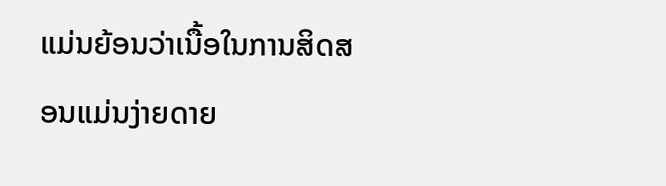ແມ່ນຍ້ອນວ່າເນື້ອໃນການສິດສອນແມ່ນງ່າຍດາຍ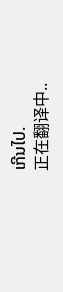ເກີນໄປ.
正在翻译中..